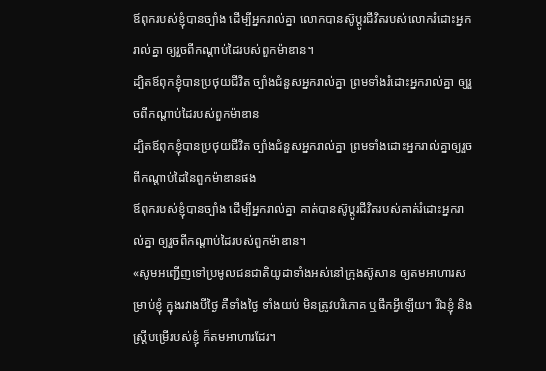ឪពុករបស់ខ្ញុំបានច្បាំង ដើម្បីអ្នករាល់គ្នា លោកបានស៊ូប្ដូរជីវិតរបស់លោករំដោះអ្នករាល់គ្នា ឲ្យរួចពីកណ្ដាប់ដៃរបស់ពួកម៉ាឌាន។
ដ្បិតឪពុកខ្ញុំបានប្រថុយជីវិត ច្បាំងជំនួសអ្នករាល់គ្នា ព្រមទាំងរំដោះអ្នករាល់គ្នា ឲ្យរួចពីកណ្ដាប់ដៃរបស់ពួកម៉ាឌាន
ដ្បិតឪពុកខ្ញុំបានប្រថុយជីវិត ច្បាំងជំនួសអ្នករាល់គ្នា ព្រមទាំងដោះអ្នករាល់គ្នាឲ្យរួចពីកណ្តាប់ដៃនៃពួកម៉ាឌានផង
ឪពុករបស់ខ្ញុំបានច្បាំង ដើម្បីអ្នករាល់គ្នា គាត់បានស៊ូប្តូរជីវិតរបស់គាត់រំដោះអ្នករាល់គ្នា ឲ្យរួចពីកណ្តាប់ដៃរបស់ពួកម៉ាឌាន។
«សូមអញ្ជើញទៅប្រមូលជនជាតិយូដាទាំងអស់នៅក្រុងស៊ូសាន ឲ្យតមអាហារសម្រាប់ខ្ញុំ ក្នុងរវាងបីថ្ងៃ គឺទាំងថ្ងៃ ទាំងយប់ មិនត្រូវបរិភោគ ឬផឹកអ្វីឡើយ។ រីឯខ្ញុំ និងស្ត្រីបម្រើរបស់ខ្ញុំ ក៏តមអាហារដែរ។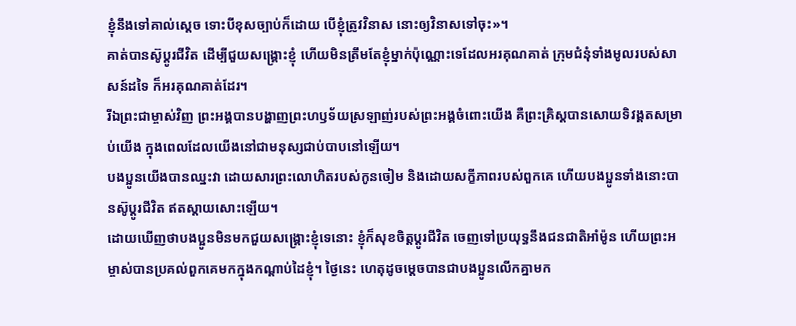ខ្ញុំនឹងទៅគាល់ស្ដេច ទោះបីខុសច្បាប់ក៏ដោយ បើខ្ញុំត្រូវវិនាស នោះឲ្យវិនាសទៅចុះ»។
គាត់បានស៊ូប្ដូរជីវិត ដើម្បីជួយសង្គ្រោះខ្ញុំ ហើយមិនត្រឹមតែខ្ញុំម្នាក់ប៉ុណ្ណោះទេដែលអរគុណគាត់ ក្រុមជំនុំទាំងមូលរបស់សាសន៍ដទៃ ក៏អរគុណគាត់ដែរ។
រីឯព្រះជាម្ចាស់វិញ ព្រះអង្គបានបង្ហាញព្រះហឫទ័យស្រឡាញ់របស់ព្រះអង្គចំពោះយើង គឺព្រះគ្រិស្តបានសោយទិវង្គតសម្រាប់យើង ក្នុងពេលដែលយើងនៅជាមនុស្សជាប់បាបនៅឡើយ។
បងប្អូនយើងបានឈ្នះវា ដោយសារព្រះលោហិតរបស់កូនចៀម និងដោយសក្ខីភាពរបស់ពួកគេ ហើយបងប្អូនទាំងនោះបានស៊ូប្ដូរជីវិត ឥតស្ដាយសោះឡើយ។
ដោយឃើញថាបងប្អូនមិនមកជួយសង្គ្រោះខ្ញុំទេនោះ ខ្ញុំក៏សុខចិត្តប្ដូរជីវិត ចេញទៅប្រយុទ្ធនឹងជនជាតិអាំម៉ូន ហើយព្រះអម្ចាស់បានប្រគល់ពួកគេមកក្នុងកណ្ដាប់ដៃខ្ញុំ។ ថ្ងៃនេះ ហេតុដូចម្ដេចបានជាបងប្អូនលើកគ្នាមក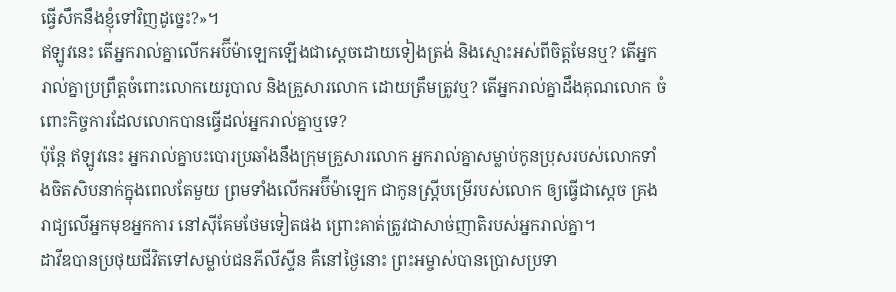ធ្វើសឹកនឹងខ្ញុំទៅវិញដូច្នេះ?»។
ឥឡូវនេះ តើអ្នករាល់គ្នាលើកអប៊ីម៉ាឡេកឡើងជាស្ដេចដោយទៀងត្រង់ និងស្មោះអស់ពីចិត្តមែនឬ? តើអ្នករាល់គ្នាប្រព្រឹត្តចំពោះលោកយេរូបាល និងគ្រួសារលោក ដោយត្រឹមត្រូវឬ? តើអ្នករាល់គ្នាដឹងគុណលោក ចំពោះកិច្ចការដែលលោកបានធ្វើដល់អ្នករាល់គ្នាឬទេ?
ប៉ុន្តែ ឥឡូវនេះ អ្នករាល់គ្នាបះបោរប្រឆាំងនឹងក្រុមគ្រួសារលោក អ្នករាល់គ្នាសម្លាប់កូនប្រុសរបស់លោកទាំងចិតសិបនាក់ក្នុងពេលតែមួយ ព្រមទាំងលើកអប៊ីម៉ាឡេក ជាកូនស្ត្រីបម្រើរបស់លោក ឲ្យធ្វើជាស្ដេច គ្រងរាជ្យលើអ្នកមុខអ្នកការ នៅស៊ីគែមថែមទៀតផង ព្រោះគាត់ត្រូវជាសាច់ញាតិរបស់អ្នករាល់គ្នា។
ដាវីឌបានប្រថុយជីវិតទៅសម្លាប់ជនភីលីស្ទីន គឺនៅថ្ងៃនោះ ព្រះអម្ចាស់បានប្រោសប្រទា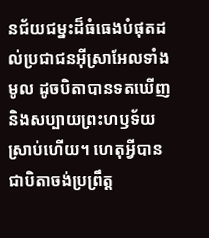នជ័យជម្នះដ៏ធំធេងបំផុតដល់ប្រជាជនអ៊ីស្រាអែលទាំងមូល ដូចបិតាបានទតឃើញ និងសប្បាយព្រះហឫទ័យស្រាប់ហើយ។ ហេតុអ្វីបានជាបិតាចង់ប្រព្រឹត្ត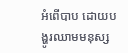អំពើបាប ដោយបង្ហូរឈាមមនុស្ស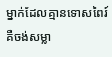ម្នាក់ដែលគ្មានទោសពៃរ៍ គឺចង់សម្លា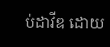ប់ដាវីឌ ដោយ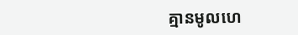គ្មានមូលហេ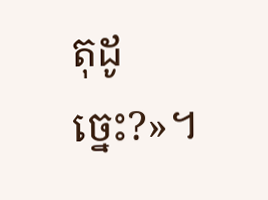តុដូច្នេះ?»។